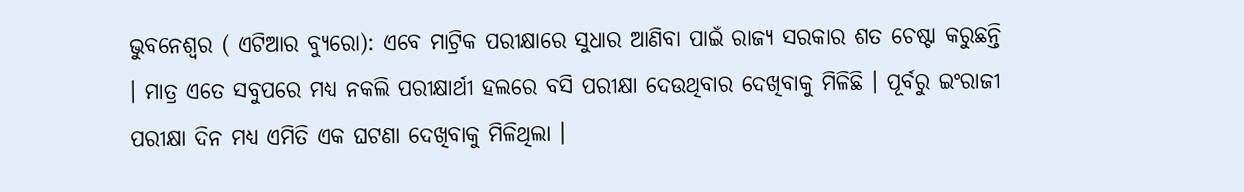ଭୁବନେଶ୍ୱର ( ଏଟିଆର ବ୍ୟୁରୋ): ଏବେ ମାଟ୍ରିକ ପରୀକ୍ଷାରେ ସୁଧାର ଆଣିବା ପାଇଁ ରାଜ୍ୟ ସରକାର ଶତ ଚେଷ୍ଟା କରୁଛନ୍ତି । ମାତ୍ର ଏତେ ସବୁପରେ ମଧ୍ୟ ନକଲି ପରୀକ୍ଷାର୍ଥୀ ହଲରେ ବସି ପରୀକ୍ଷା ଦେଉଥିବାର ଦେଖିବାକୁ ମିଳିଛି । ପୂର୍ବରୁ ଇଂରାଜୀ ପରୀକ୍ଷା ଦିନ ମଧ୍ୟ ଏମିତି ଏକ ଘଟଣା ଦେଖିବାକୁ ମିଳିଥିଲା ।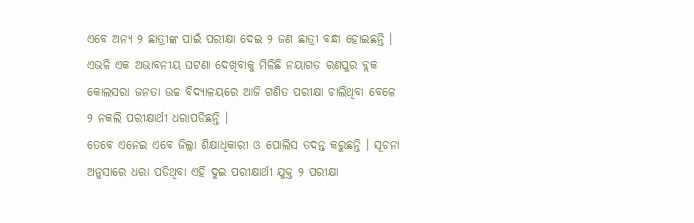ଏବେ ଅନ୍ୟ ୨ ଛାତ୍ରୀଙ୍କ ପାଇଁ ପରୀକ୍ଷା ଦେଇ ୨ ଜଣ ଛାତ୍ରୀ ବନ୍ଧା ହୋଇଛନ୍ତି । ଏଭଳି ଏକ ଅଭାବନୀୟ ଘଟଣା ଦେଖିବାକୁ ମିଳିଛି ନୟାଗଡ ରଣପୁର ବ୍ଲକ କୋଲସରା ଜନତା ଉଚ୍ଚ ବିଦ୍ୟାଳୟରେ ଆଜି ଗଣିତ ପରୀକ୍ଷା ଚାଲିଥିବା ବେଳେ ୨ ନକଲି ପରୀକ୍ଷାର୍ଥୀ ଧରାପଡିଛନ୍ତି ।
ତେବେ ଏନେଇ ଏବେ ଜିଲ୍ଲା ଶିକ୍ଷାଧିକାରୀ ଓ ପୋଲିସ ତଦନ୍ତ କରୁଛନ୍ତି । ସୂଚନା ଅନୁସାରେ ଧରା ପଡିଥିବା ଏହି ଦୁଇ ପରୀକ୍ଷାର୍ଥୀ ଯୁକ୍ତ ୨ ପରୀକ୍ଷା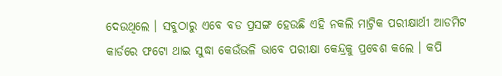ଦେଉଥିଲେ । ସବୁଠାରୁ ଏବେ ବଡ ପ୍ରସଙ୍ଗ ହେଉଛି ଏହି ନକଲି ମାଟ୍ରିକ ପରୀକ୍ଷାର୍ଥୀ ଆଡମିଟ କାର୍ଡରେ ଫଟୋ ଥାଇ ସୁଦ୍ଧା କେଉଁଭଳି ଭାବେ ପରୀକ୍ଷା କେନ୍ଦ୍ରକୁ ପ୍ରବେଶ କଲେ । କପି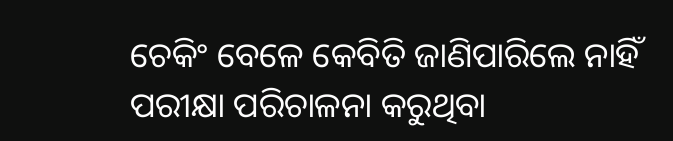ଚେକିଂ ବେଳେ କେବିତି ଜାଣିପାରିଲେ ନାହିଁ ପରୀକ୍ଷା ପରିଚାଳନା କରୁଥିବା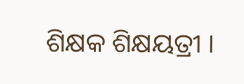ଶିକ୍ଷକ ଶିକ୍ଷୟତ୍ରୀ ।